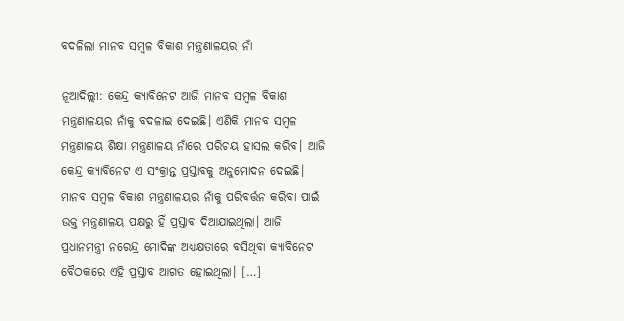ବଦଳିଲା ମାନବ ସମ୍ବଳ ବିକାଶ ମନ୍ତ୍ରଣାଳୟର ନାଁ

ନୂଆଦିଲ୍ଲୀ: କେନ୍ଦ୍ର କ୍ୟାବିନେଟ ଆଜି ମାନବ ସମ୍ବଳ ବିକାଶ ମନ୍ତ୍ରଣାଳୟର ନାଁକୁ ବଦଳାଇ ଦେଇଛି। ଏଣିକି ମାନବ ସମ୍ବଳ ମନ୍ତ୍ରଣାଳୟ ଶିକ୍ଷା ମନ୍ତ୍ରଣାଳୟ ନାଁରେ ପରିଚୟ ହାସଲ କରିବ। ଆଜି କେନ୍ଦ୍ର କ୍ୟାବିନେଟ ଏ ସଂକ୍ରାନ୍ତ ପ୍ରସ୍ତାବକୁ ଅନୁମୋଦନ ଦେଇଛି। ମାନବ ସମ୍ବଳ ବିକାଶ ମନ୍ତ୍ରଣାଳୟର ନାଁକୁ ପରିବର୍ତ୍ତନ କରିବା ପାଇଁ ଉକ୍ତ ମନ୍ତ୍ରଣାଳୟ ପକ୍ଷରୁ ହିଁ ପ୍ରସ୍ତାବ ଦିଆଯାଇଥିଲା। ଆଜି ପ୍ରଧାନମନ୍ତ୍ରୀ ନରେନ୍ଦ୍ର ମୋଦିଙ୍କ ଅଧ୍ୟକ୍ଷତାରେ ବସିଥିବା କ୍ୟାବିନେଟ ବୈଠକରେ ଏହି ପ୍ରସ୍ତାବ ଆଗତ ହୋଇଥିଲା। […]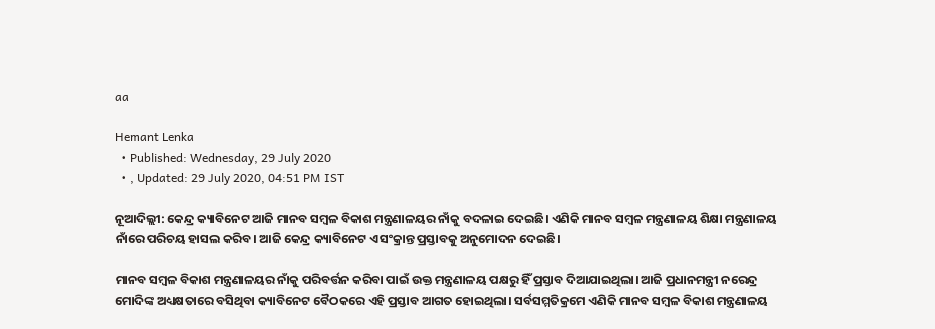aa

Hemant Lenka
  • Published: Wednesday, 29 July 2020
  • , Updated: 29 July 2020, 04:51 PM IST

ନୂଆଦିଲ୍ଲୀ: କେନ୍ଦ୍ର କ୍ୟାବିନେଟ ଆଜି ମାନବ ସମ୍ବଳ ବିକାଶ ମନ୍ତ୍ରଣାଳୟର ନାଁକୁ ବଦଳାଇ ଦେଇଛି। ଏଣିକି ମାନବ ସମ୍ବଳ ମନ୍ତ୍ରଣାଳୟ ଶିକ୍ଷା ମନ୍ତ୍ରଣାଳୟ ନାଁରେ ପରିଚୟ ହାସଲ କରିବ। ଆଜି କେନ୍ଦ୍ର କ୍ୟାବିନେଟ ଏ ସଂକ୍ରାନ୍ତ ପ୍ରସ୍ତାବକୁ ଅନୁମୋଦନ ଦେଇଛି।

ମାନବ ସମ୍ବଳ ବିକାଶ ମନ୍ତ୍ରଣାଳୟର ନାଁକୁ ପରିବର୍ତ୍ତନ କରିବା ପାଇଁ ଉକ୍ତ ମନ୍ତ୍ରଣାଳୟ ପକ୍ଷରୁ ହିଁ ପ୍ରସ୍ତାବ ଦିଆଯାଇଥିଲା। ଆଜି ପ୍ରଧାନମନ୍ତ୍ରୀ ନରେନ୍ଦ୍ର ମୋଦିଙ୍କ ଅଧ୍ୟକ୍ଷତାରେ ବସିଥିବା କ୍ୟାବିନେଟ ବୈଠକରେ ଏହି ପ୍ରସ୍ତାବ ଆଗତ ହୋଇଥିଲା। ସର୍ବସମ୍ମତିକ୍ରମେ ଏଣିକି ମାନବ ସମ୍ବଳ ବିକାଶ ମନ୍ତ୍ରଣାଳୟ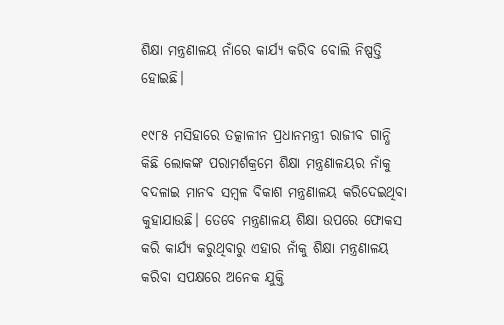ଶିକ୍ଷା ମନ୍ତ୍ରଣାଳୟ ନାଁରେ କାର୍ଯ୍ୟ କରିବ ବୋଲି ନିଷ୍ପତ୍ତି ହୋଇଛି।

୧୯୮୫ ମସିହାରେ ତତ୍କାଳୀନ ପ୍ରଧାନମନ୍ତ୍ରୀ ରାଜୀବ ଗାନ୍ଧି କିଛି ଲୋକଙ୍କ ପରାମର୍ଶକ୍ରମେ ଶିକ୍ଷା ମନ୍ତ୍ରଣାଳୟର ନାଁକୁ ବଦଳାଇ ମାନବ ସମ୍ବଳ ବିକାଶ ମନ୍ତ୍ରଣାଳୟ କରିଦେଇଥିବା କୁହାଯାଉଛି। ତେବେ ମନ୍ତ୍ରଣାଳୟ ଶିକ୍ଷା ଉପରେ ଫୋକସ କରି କାର୍ଯ୍ୟ କରୁଥିବାରୁ ଏହାର ନାଁକୁ ଶିକ୍ଷା ମନ୍ତ୍ରଣାଳୟ କରିବା ସପକ୍ଷରେ ଅନେକ ଯୁକ୍ତି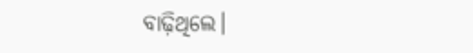ବାଢ଼ିଥିଲେ।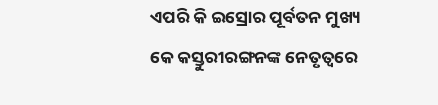ଏପରି କି ଇସ୍ରୋର ପୂର୍ବତନ ମୁଖ୍ୟ କେ କସ୍ତୁରୀରଙ୍ଗନଙ୍କ ନେତୃତ୍ୱରେ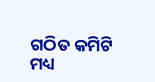ଗଠିତ କମିଟି ମଧ୍ୟ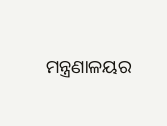ମନ୍ତ୍ରଣାଳୟର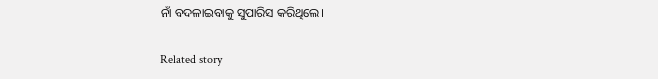ନାଁ ବଦଳାଇବାକୁ ସୁପାରିସ କରିଥିଲେ।

Related story